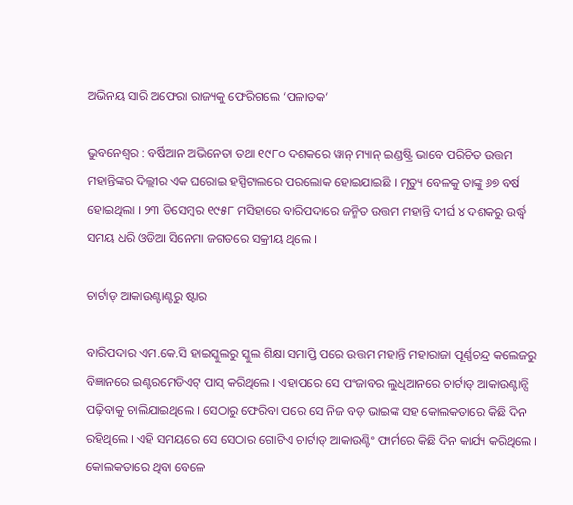ଅଭିନୟ ସାରି ଅଫେରା ରାଜ୍ୟକୁ ଫେରିଗଲେ ‘ପଳାତକ’

ଭୁବନେଶ୍ବର : ବର୍ଷିଆନ ଅଭିନେତା ତଥା ୧୯୮୦ ଦଶକରେ ୱାନ୍ ମ୍ୟାନ୍ ଇଣ୍ଡଷ୍ଟ୍ରି ଭାବେ ପରିଚିତ ଉତ୍ତମ ମହାନ୍ତିଙ୍କର ଦିଲ୍ଲୀର ଏକ ଘରୋଇ ହସ୍ପିଟାଲରେ ପରଲୋକ ହୋଇଯାଇଛି । ମୃତ୍ୟୁ ବେଳକୁ ତାଙ୍କୁ ୬୭ ବର୍ଷ ହୋଇଥିଲା । ୨୩ ଡିସେମ୍ବର ୧୯୫୮ ମସିହାରେ ବାରିପଦାରେ ଜନ୍ମିତ ଉତ୍ତମ ମହାନ୍ତି ଦୀର୍ଘ ୪ ଦଶକରୁ ଉର୍ଦ୍ଧ୍ୱ ସମୟ ଧରି ଓଡିଆ ସିନେମା ଜଗତରେ ସକ୍ରୀୟ ଥିଲେ ।

ଚାର୍ଟାଡ୍ ଆକାଉଣ୍ଟାଣ୍ଟରୁ ଷ୍ଟାର

ବାରିପଦାର ଏମ.କେ.ସି ହାଇସ୍କୁଲରୁ ସ୍କୁଲ ଶିକ୍ଷା ସମାପ୍ତି ପରେ ଉତ୍ତମ ମହାନ୍ତି ମହାରାଜା ପୂର୍ଣ୍ଣଚନ୍ଦ୍ର କଲେଜରୁ ବିଜ୍ଞାନରେ ଇଣ୍ଟରମେଡିଏଟ୍ ପାସ୍ କରିଥିଲେ । ଏହାପରେ ସେ ପଂଜାବର ଲୁଧିଆନରେ ଚାର୍ଟାଡ୍ ଆକାଉଣ୍ଟାନ୍ସି ପଢ଼ିବାକୁ ଚାଲିଯାଇଥିଲେ । ସେଠାରୁ ଫେରିବା ପରେ ସେ ନିଜ ବଡ଼ ଭାଇଙ୍କ ସହ କୋଲକତାରେ କିଛି ଦିନ ରହିଥିଲେ । ଏହି ସମୟରେ ସେ ସେଠାର ଗୋଟିଏ ଚାର୍ଟାଡ୍ ଆକାଉଣ୍ଟିଂ ଫାର୍ମରେ କିଛି ଦିନ କାର୍ଯ୍ୟ କରିଥିଲେ । କୋଲକତାରେ ଥିବା ବେଳେ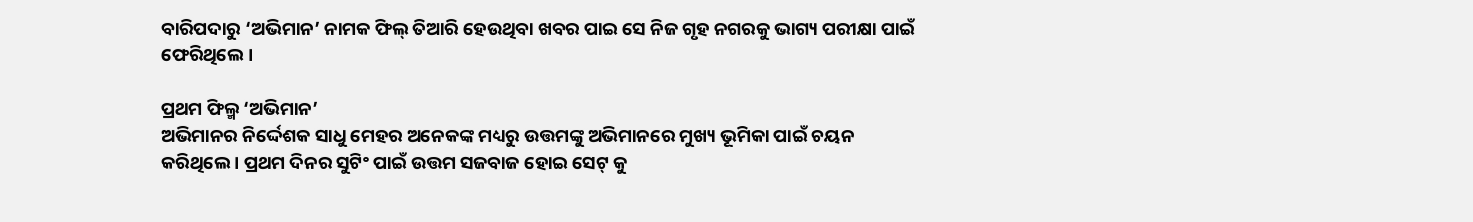ବାରିପଦାରୁ ‘ଅଭିମାନ’ ନାମକ ଫିଲ୍ ତିଆରି ହେଉଥିବା ଖବର ପାଇ ସେ ନିଜ ଗୃହ ନଗରକୁ ଭାଗ୍ୟ ପରୀକ୍ଷା ପାଇଁ ଫେରିଥିଲେ ।

ପ୍ରଥମ ଫିଲ୍ମ ‘ଅଭିମାନ’
ଅଭିମାନର ନିର୍ଦ୍ଦେଶକ ସାଧୁ ମେହର ଅନେକଙ୍କ ମଧ୍ୟରୁ ଉତ୍ତମଙ୍କୁ ଅଭିମାନରେ ମୁଖ୍ୟ ଭୂମିକା ପାଇଁ ଚୟନ କରିଥିଲେ । ପ୍ରଥମ ଦିନର ସୁଟିଂ ପାଇଁ ଉତ୍ତମ ସଜବାଜ ହୋଇ ସେଟ୍ କୁ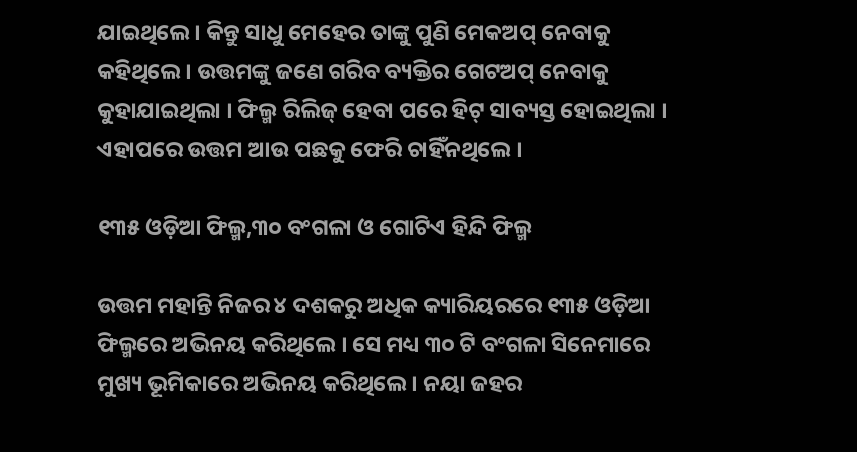ଯାଇଥିଲେ । କିନ୍ତୁ ସାଧୁ ମେହେର ତାଙ୍କୁ ପୁଣି ମେକଅପ୍ ନେବାକୁ କହିଥିଲେ । ଉତ୍ତମଙ୍କୁ ଜଣେ ଗରିବ ବ୍ୟକ୍ତିର ଗେଟଅପ୍ ନେବାକୁ କୁହାଯାଇଥିଲା । ଫିଲ୍ମ ରିଲିଜ୍ ହେବା ପରେ ହିଟ୍ ସାବ୍ୟସ୍ତ ହୋଇଥିଲା । ଏହାପରେ ଉତ୍ତମ ଆଉ ପଛକୁ ଫେରି ଚାହିଁନଥିଲେ ।

୧୩୫ ଓଡ଼ିଆ ଫିଲ୍ମ,୩୦ ବଂଗଳା ଓ ଗୋଟିଏ ହିନ୍ଦି ଫିଲ୍ମ

ଉତ୍ତମ ମହାନ୍ତି ନିଜର ୪ ଦଶକରୁ ଅଧିକ କ୍ୟାରିୟରରେ ୧୩୫ ଓଡ଼ିଆ ଫିଲ୍ମରେ ଅଭିନୟ କରିଥିଲେ । ସେ ମଧ୍ୟ ୩୦ ଟି ବଂଗଳା ସିନେମାରେ ମୁଖ୍ୟ ଭୂମିକାରେ ଅଭିନୟ କରିଥିଲେ । ନୟା ଜହର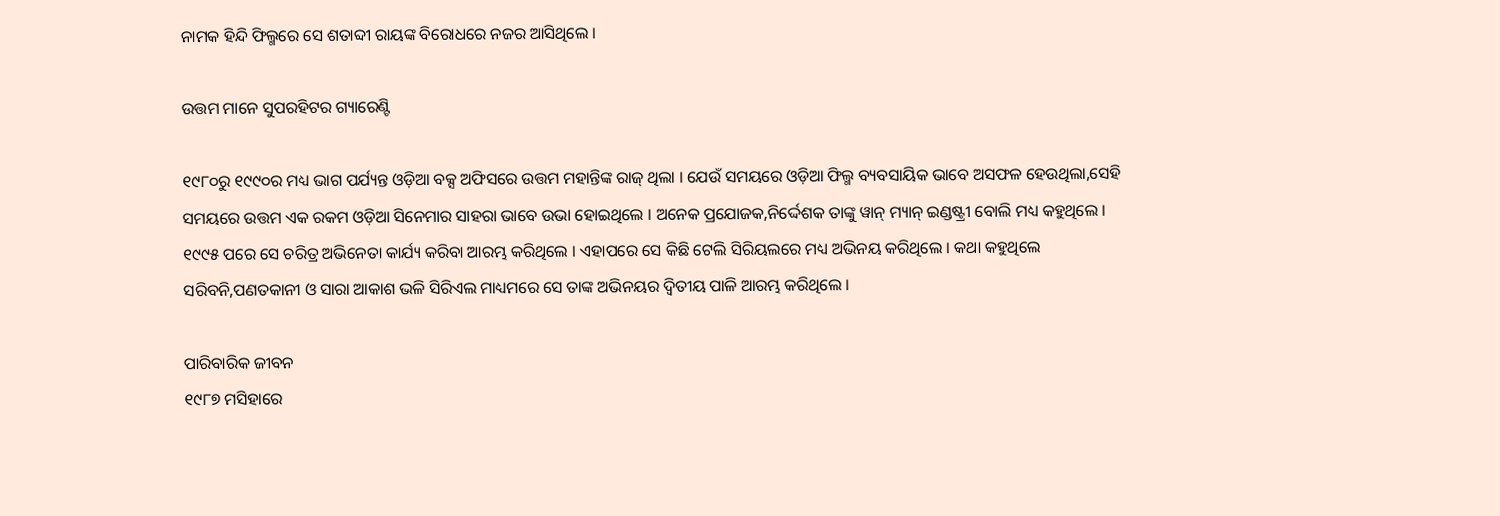ନାମକ ହିନ୍ଦି ଫିଲ୍ମରେ ସେ ଶତାବ୍ଦୀ ରାୟଙ୍କ ବିରୋଧରେ ନଜର ଆସିଥିଲେ ।

ଉତ୍ତମ ମାନେ ସୁପରହିଟର ଗ୍ୟାରେଣ୍ଟି

୧୯୮୦ରୁ ୧୯୯୦ର ମଧ୍ୟ ଭାଗ ପର୍ଯ୍ୟନ୍ତ ଓଡ଼ିଆ ବକ୍ସ ଅଫିସରେ ଉତ୍ତମ ମହାନ୍ତିଙ୍କ ରାଜ୍ ଥିଲା । ଯେଉଁ ସମୟରେ ଓଡ଼ିଆ ଫିଲ୍ମ ବ୍ୟବସାୟିକ ଭାବେ ଅସଫଳ ହେଉଥିଲା,ସେହି ସମୟରେ ଉତ୍ତମ ଏକ ରକମ ଓଡ଼ିଆ ସିନେମାର ସାହରା ଭାବେ ଉଭା ହୋଇଥିଲେ । ଅନେକ ପ୍ରଯୋଜକ,ନିର୍ଦ୍ଦେଶକ ତାଙ୍କୁ ୱାନ୍ ମ୍ୟାନ୍ ଇଣ୍ଡଷ୍ଟ୍ରୀ ବୋଲି ମଧ୍ୟ କହୁଥିଲେ । ୧୯୯୫ ପରେ ସେ ଚରିତ୍ର ଅଭିନେତା କାର୍ଯ୍ୟ କରିବା ଆରମ୍ଭ କରିଥିଲେ । ଏହାପରେ ସେ କିଛି ଟେଲି ସିରିୟଲରେ ମଧ୍ୟ ଅଭିନୟ କରିଥିଲେ । କଥା କହୁଥିଲେ ସରିବନି,ପଣତକାନୀ ଓ ସାରା ଆକାଶ ଭଳି ସିରିଏଲ ମାଧ୍ୟମରେ ସେ ତାଙ୍କ ଅଭିନୟର ଦ୍ୱିତୀୟ ପାଳି ଆରମ୍ଭ କରିଥିଲେ ।

ପାରିବାରିକ ଜୀବନ
୧୯୮୭ ମସିହାରେ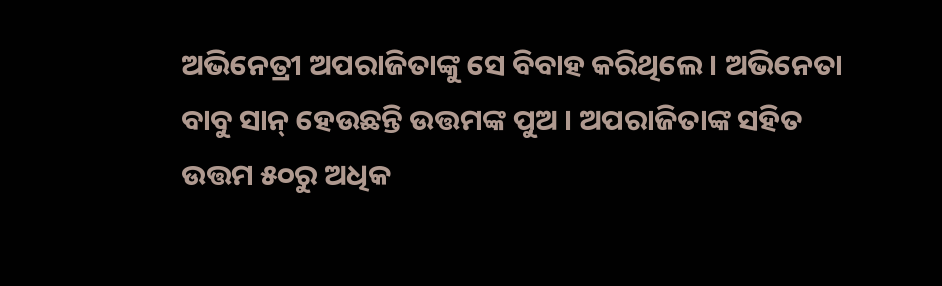ଅଭିନେତ୍ରୀ ଅପରାଜିତାଙ୍କୁ ସେ ବିବାହ କରିଥିଲେ । ଅଭିନେତା ବାବୁ ସାନ୍ ହେଉଛନ୍ତି ଉତ୍ତମଙ୍କ ପୁଅ । ଅପରାଜିତାଙ୍କ ସହିତ ଉତ୍ତମ ୫୦ରୁ ଅଧିକ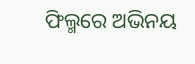ଫିଲ୍ମରେ ଅଭିନୟ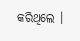କରିଥିଲେ ।